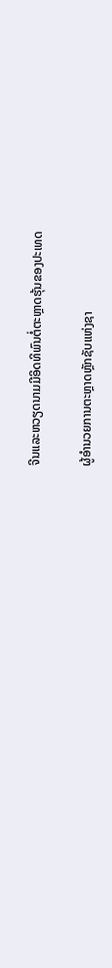ຈີນແລະຫວຽດນາມມີອິດທິພົນຕໍ່ຕະຫຼາດຮຸ້ນຂອງປະເທດ

ຜູ້ອໍານວຍການຕະຫຼາດຫຼັກຊັບແຫ່ງຊາ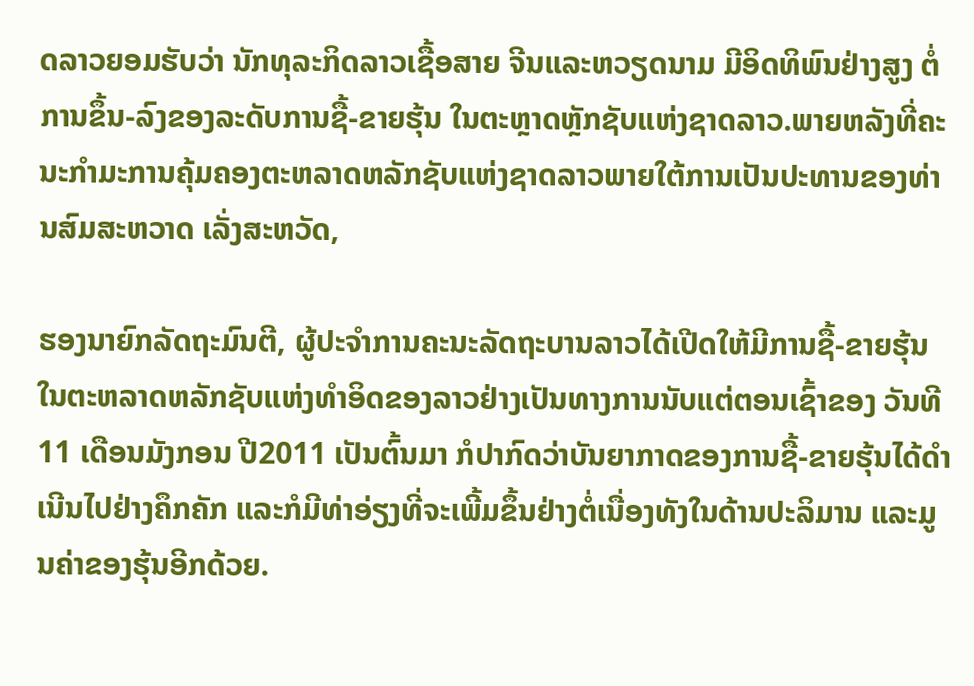ດລາວຍອມຮັບວ່າ ນັກທຸລະກິດລາວເຊື້ອສາຍ ຈີນແລະຫວຽດນາມ ມີອິດທິພົນຢ່າງສູງ ຕໍ່ການຂຶ້ນ-ລົງຂອງລະດັບການຊື້-ຂາຍຮຸ້ນ ໃນຕະຫຼາດຫຼັກຊັບແຫ່ງຊາດລາວ.ພາຍຫລັງທີ່ຄະນະກໍາມະການຄຸ້ມຄອງຕະຫລາດຫລັກຊັບແຫ່ງຊາດລາວພາຍໃຕ້ການເປັນປະທານຂອງທ່ານສົມສະຫວາດ ເລັ່ງສະຫວັດ,

ຮອງນາຍົກລັດຖະມົນຕີ, ຜູ້ປະຈໍາການຄະນະລັດຖະບານລາວໄດ້ເປີດໃຫ້ມີການຊື້-ຂາຍຮຸ້ນໃນຕະຫລາດຫລັກຊັບແຫ່ງທໍາອິດຂອງລາວຢ່າງເປັນທາງການນັບແຕ່ຕອນເຊົ້າຂອງ ວັນທີ 11 ເດືອນມັງກອນ ປີ2011 ເປັນຕົ້ນມາ ກໍປາກົດວ່າບັນຍາກາດຂອງການຊື້-ຂາຍຮຸ້ນໄດ້ດຳເນີນໄປຢ່າງຄຶກຄັກ ແລະກໍມີທ່າອ່ຽງທີ່ຈະເພີ້ມຂຶ້ນຢ່າງຕໍ່ເນື່ອງທັງໃນດ້ານປະລິມານ ແລະມູນຄ່າຂອງຮຸ້ນອີກດ້ວຍ.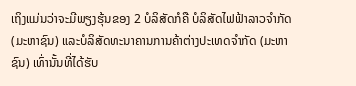ເຖິງແມ່ນວ່າຈະມີພຽງຮຸ້ນຂອງ 2 ບໍລິສັດກໍຄື ບໍລິສັດໄຟຟ້າລາວຈໍາກັດ (ມະຫາຊົນ) ແລະບໍລິສັດທະນາຄານການຄ້າຕ່າງປະເທດຈຳກັດ (ມະຫາຊົນ) ເທົ່ານັ້ນທີ່ໄດ້ຮັບ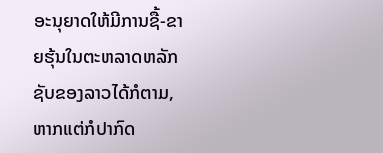ອະນຸຍາດໃຫ້ມີການຊື້-ຂາຍຮຸ້ນໃນຕະຫລາດຫລັກຊັບຂອງລາວໄດ້ກໍຕາມ, ຫາກແຕ່ກໍປາກົດ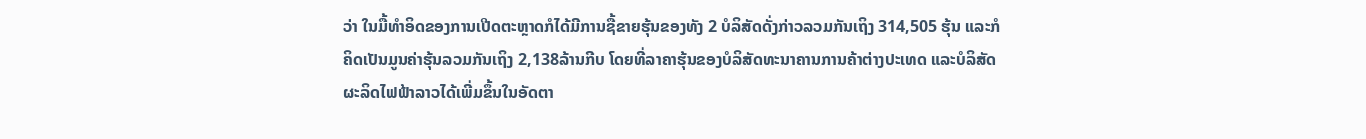ວ່າ ໃນມື້ທໍາອິດຂອງການເປີດຕະຫຼາດກໍໄດ້ມີການຊື້ຂາຍຮຸ້ນຂອງທັງ 2 ບໍລິສັດດັ່ງກ່າວລວມກັນເຖິງ 314,505 ຮຸ້ນ ແລະກໍຄິດເປັນມູນຄ່າຮຸ້ນລວມກັນເຖິງ 2,138ລ້ານກີບ ໂດຍທີ່ລາຄາຮຸ້ນຂອງບໍລິສັດທະນາຄານການຄ້າຕ່າງປະເທດ ແລະບໍລິສັດຜະລິດໄຟຟ້າລາວໄດ້ເພີ່ມຂຶ້ນໃນອັດຕາ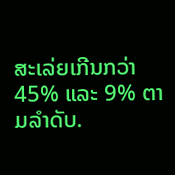ສະເລ່ຍເກີນກວ່າ 45% ແລະ 9% ຕາມລໍາດັບ.